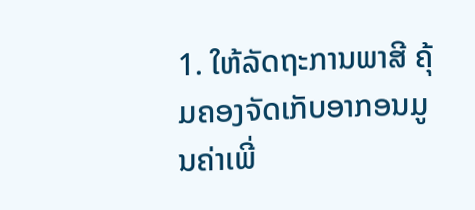1. ໃຫ້ລັດຖະການພາສີ ຄຸ້ມຄອງຈັດເກັບອາກອນມູນຄ່າເພີ່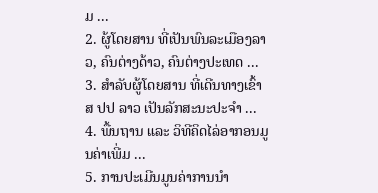ມ ...
2. ຜູ້ໂດຍສານ ທີ່ເປັນພົນລະເມືອງລາວ, ຄົນຕ່າງດ້າວ, ຄົນຕ່າງປະເທດ ...
3. ສຳລັບຜູ້ໂດຍສານ ທີ່ເດີນທາງເຂົ້າ ສ ປປ ລາວ ເປັນລັກສະນະປະຈຳ ...
4. ພື້ນຖານ ແລະ ວິທີຄິດໄລ່ອາກອນມູນຄ່າເພີ່ມ ...
5. ການປະເມີນມູນຄ່າການນຳ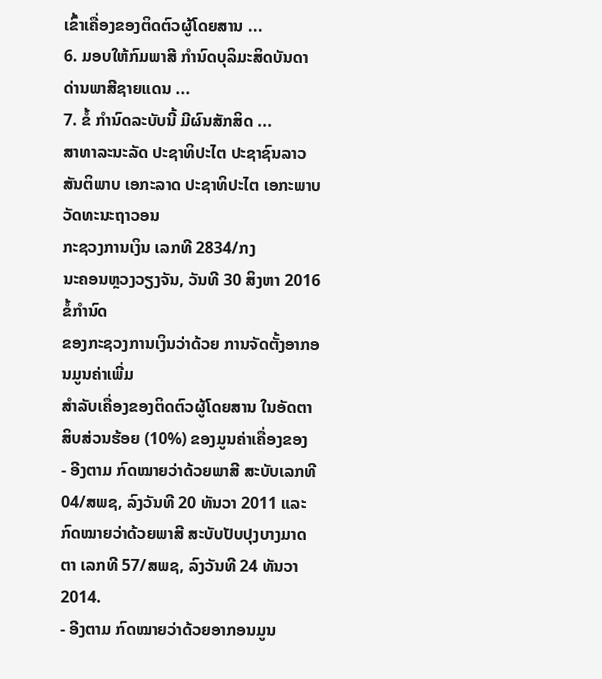ເຂົ້າເຄື່ອງຂອງຕິດຕົວຜູ້ໂດຍສານ ...
6. ມອບໃຫ້ກົມພາສີ ກຳນົດບຸລິມະສິດບັນດາດ່ານພາສີຊາຍແດນ ...
7. ຂໍ້ ກຳນົດລະບັບນີ້ ມີຜົນສັກສິດ ...
ສາທາລະນະລັດ ປະຊາທິປະໄຕ ປະຊາຊົນລາວ
ສັນຕິພາບ ເອກະລາດ ປະຊາທິປະໄຕ ເອກະພາບ ວັດທະນະຖາວອນ
ກະຊວງການເງິນ ເລກທີ 2834/ກງ
ນະຄອນຫຼວງວຽງຈັນ, ວັນທີ 30 ສິງຫາ 2016
ຂໍ້ກຳນົດ
ຂອງກະຊວງການເງິນວ່າດ້ວຍ ການຈັດຕັ້ງອາກອນມູນຄ່າເພີ່ມ
ສຳລັບເຄື່ອງຂອງຕິດຕົວຜູ້ໂດຍສານ ໃນອັດຕາ ສິບສ່ວນຮ້ອຍ (10%) ຂອງມູນຄ່າເຄື່ອງຂອງ
- ອີງຕາມ ກົດໝາຍວ່າດ້ວຍພາສີ ສະບັບເລກທີ 04/ສພຊ, ລົງວັນທີ 20 ທັນວາ 2011 ແລະ ກົດໝາຍວ່າດ້ວຍພາສີ ສະບັບປັບປຸງບາງມາດຕາ ເລກທີ 57/ສພຊ, ລົງວັນທີ 24 ທັນວາ 2014.
- ອີງຕາມ ກົດໝາຍວ່າດ້ວຍອາກອນມູນ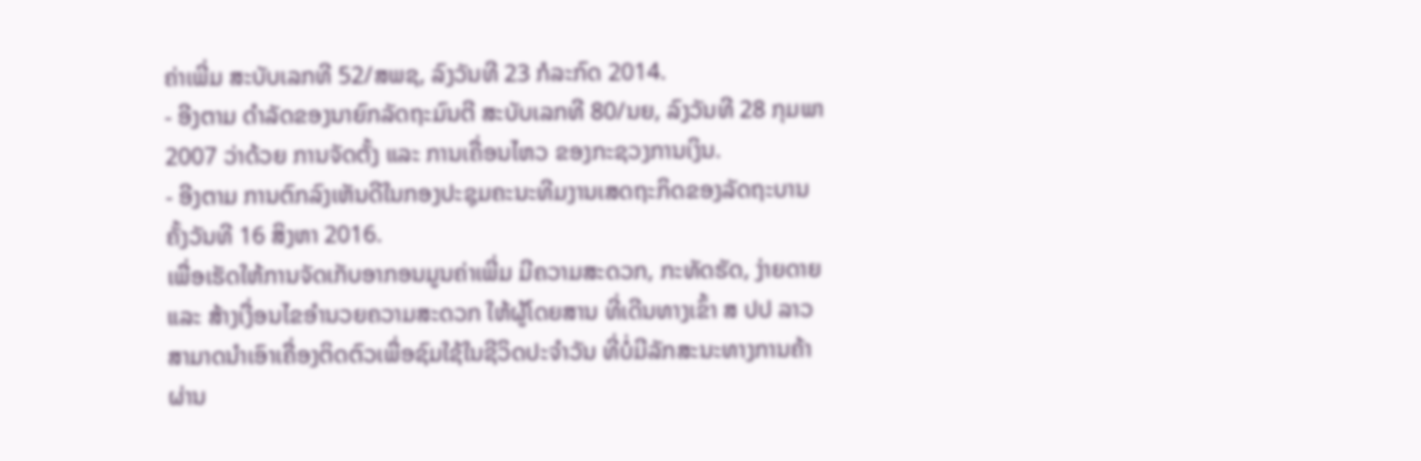ຄ່າເພີ່ມ ສະບັບເລກທີ 52/ສພຊ, ລົງວັນທີ 23 ກໍລະກົດ 2014.
- ອີງຕາມ ດຳລັດຂອງນາຍົກລັດຖະມົນຕີ ສະບັບເລກທີ 80/ນຍ, ລົງວັນທີ 28 ກຸມພາ 2007 ວ່າດ້ວຍ ການຈັດຕັ້ງ ແລະ ການເຄື່ອນໄຫວ ຂອງກະຊວງການເງິນ.
- ອີງຕາມ ການຕົກລົງເຫັນດີໃນກອງປະຊຸມຄະນະທີມງານເສດຖະກິດຂອງລັດຖະບານ ຄັ້ງວັນທີ 16 ສິງຫາ 2016.
ເພື່ອເຮັດໃຫ້ການຈັດເກັບອາກອນມູນຄ່າເພີ່ມ ມີຄວາມສະດວກ, ກະທັດຮັດ, ງ່າຍດາຍ ແລະ ສ້າງເງື່ອນໄຂອຳນວຍຄວາມສະດວກ ໃຫ້ຜູ້ໂດຍສານ ທີ່ເດີນທາງເຂົ້າ ສ ປປ ລາວ ສາມາດນໍາເອົາເຄື່ອງຕິດຕົວເພື່ອຊົມໃຊ້ໃນຊີວິດປະຈຳວັນ ທີ່ບໍ່ມີລັກສະນະທາງການຄ້າ ຜ່ານ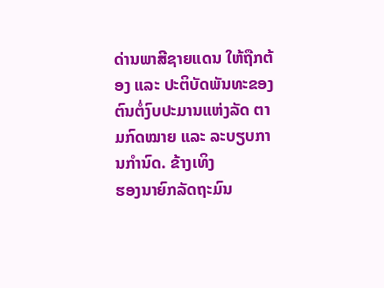ດ່ານພາສີຊາຍແດນ ໃຫ້ຖືກຕ້ອງ ແລະ ປະຕິບັດພັນທະຂອງຕົນຕໍ່ງົບປະມານແຫ່ງລັດ ຕາມກົດໝາຍ ແລະ ລະບຽບການກຳນົດ. ຂ້າງເທິງ
ຮອງນາຍົກລັດຖະມົນ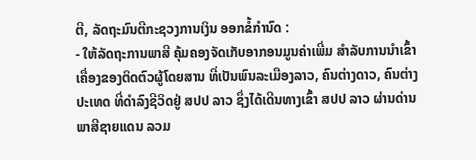ຕີ, ລັດຖະມົນຕີກະຊວງການເງິນ ອອກຂໍ້ກຳນົດ :
- ໃຫ້ລັດຖະການພາສີ ຄຸ້ມຄອງຈັດເກັບອາກອນມູນຄ່າເພີ່ມ ສໍາລັບການນໍາເຂົ້າເຄື່ອງຂອງຕິດຕົວຜູ້ໂດຍສານ ທີ່ເປັນພົນລະເມືອງລາວ, ຄົນຕ່າງດາວ, ຄົນຕ່າງປະເທດ ທີ່ດຳລົງຊີວິດຢູ່ ສປປ ລາວ ຊຶ່ງໄດ້ເດີນທາງເຂົ້າ ສປປ ລາວ ຜ່ານດ່ານພາສີຊາຍແດນ ລວມ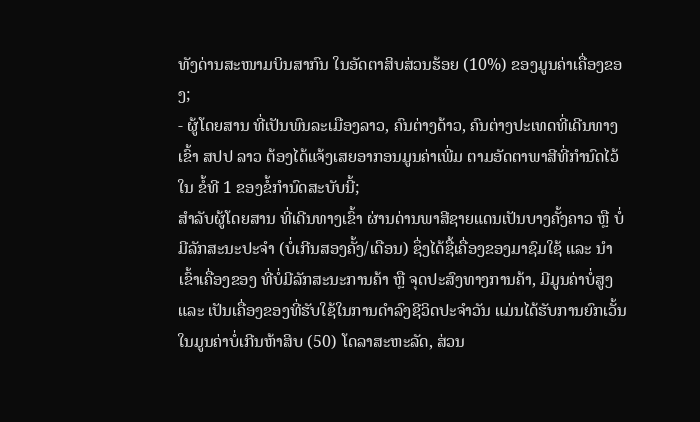ທັງດ່ານສະໜາມບິນສາກົນ ໃນອັດຕາສິບສ່ວນຮ້ອຍ (10%) ຂອງມູນຄ່າເຄື່ອງຂອງ;
- ຜູ້ໂດຍສານ ທີ່ເປັນພົນລະເມືອງລາວ, ຄົນຕ່າງດ້າວ, ຄົນຕ່າງປະເທດທີ່ເດີນທາງເຂົ້າ ສປປ ລາວ ຕ້ອງໄດ້ແຈ້ງເສຍອາກອນມູນຄ່າເພີ່ມ ຕາມອັດຕາພາສີທີ່ກຳນົດໄວ້ໃນ ຂໍ້ທີ 1 ຂອງຂໍ້ກຳນົດສະບັບນີ້;
ສໍາລັບຜູ້ໂດຍສານ ທີ່ເດີນທາງເຂົ້າ ຜ່ານດ່ານພາສີຊາຍແດນເປັນບາງຄັ້ງຄາວ ຫຼື ບໍ່ມີລັກສະນະປະຈໍາ (ບໍ່ເກີນສອງຄັ້ງ/ເດືອນ) ຊຶ່ງໄດ້ຊື້ເຄື່ອງຂອງມາຊົມໃຊ້ ແລະ ນໍາເຂົ້າເຄື່ອງຂອງ ທີ່ບໍ່ມີລັກສະນະການຄ້າ ຫຼື ຈຸດປະສົງທາງການຄ້າ, ມີມູນຄ່າບໍ່ສູງ ແລະ ເປັນເຄື່ອງຂອງທີ່ຮັບໃຊ້ໃນການດໍາລົງຊີວິດປະຈຳວັນ ແມ່ນໄດ້ຮັບການຍົກເວັ້ນໃນມູນຄ່າບໍ່ເກີນຫ້າສິບ (50) ໂດລາສະຫະລັດ, ສ່ວນ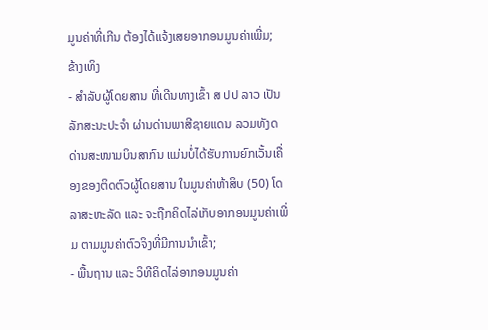ມູນຄ່າທີ່ເກີນ ຕ້ອງໄດ້ແຈ້ງເສຍອາກອນມູນຄ່າເພີ່ມ; ຂ້າງເທິງ
- ສຳລັບຜູ້ໂດຍສານ ທີ່ເດີນທາງເຂົ້າ ສ ປປ ລາວ ເປັນລັກສະນະປະຈຳ ຜ່ານດ່ານພາສີຊາຍແດນ ລວມທັງດດ່ານສະໜາມບິນສາກົນ ແມ່ນບໍ່ໄດ້ຮັບການຍົກເວັ້ນເຄື່ອງຂອງຕິດຕົວຜູ້ໂດຍສານ ໃນມູນຄ່າຫ້າສິບ (50) ໂດລາສະຫະລັດ ແລະ ຈະຖືກຄິດໄລ່ເກັບອາກອນມູນຄ່າເພີ່ມ ຕາມມູນຄ່າຕົວຈິງທີ່ມີການນຳເຂົ້າ;
- ພື້ນຖານ ແລະ ວິທີຄິດໄລ່ອາກອນມູນຄ່າ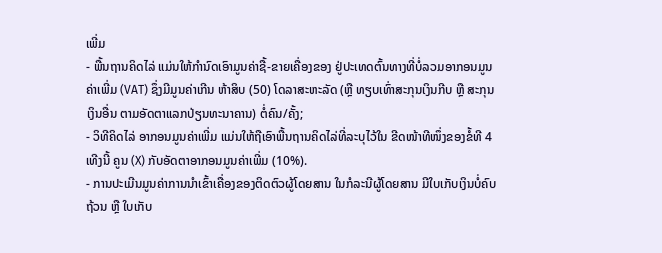ເພີ່ມ
- ພື້ນຖານຄິດໄລ່ ແມ່ນໃຫ້ກຳນົດເອົາມູນຄ່າຊື້-ຂາຍເຄື່ອງຂອງ ຢູ່ປະເທດຕົ້ນທາງທີ່ບໍ່ລວມອາກອນມູນຄ່າເພີ່ມ (VAT) ຊຶ່ງມີມູນຄ່າເກີນ ຫ້າສິບ (50) ໂດລາສະຫະລັດ (ຫຼື ທຽບເທົ່າສະກຸນເງິນກີບ ຫຼື ສະກຸນເງິນອື່ນ ຕາມອັດຕາແລກປ່ຽນທະນາຄານ) ຕໍ່ຄົນ/ຄັ້ງ;
- ວິທີຄິດໄລ່ ອາກອນມູນຄ່າເພີ່ມ ແມ່ນໃຫ້ຖືເອົາພື້ນຖານຄິດໄລ່ທີ່ລະບຸໄວ້ໃນ ຂີດໜ້າທີໜຶ່ງຂອງຂໍ້ທີ 4 ເທີງນີ້ ຄູນ (X) ກັບອັດຕາອາກອນມູນຄ່າເພີ່ມ (10%).
- ການປະເມີນມູນຄ່າການນຳເຂົ້າເຄື່ອງຂອງຕິດຕົວຜູ້ໂດຍສານ ໃນກໍລະນີຜູ້ໂດຍສານ ມີໃບເກັບເງິນບໍ່ຄົບຖ້ວນ ຫຼື ໃບເກັບ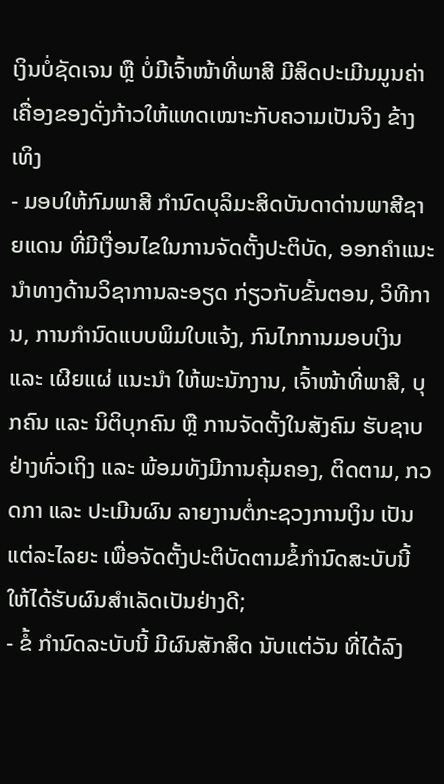ເງິນບໍ່ຊັດເຈນ ຫຼື ບໍ່ມີເຈົ້າໜ້າທີ່ພາສີ ມີສິດປະເມີນມູນຄ່າເຄື່ອງຂອງດັ່ງກ້າວໃຫ້ແທດເໝາະກັບຄວາມເປັນຈິງ ຂ້າງເທິງ
- ມອບໃຫ້ກົມພາສີ ກຳນົດບຸລິມະສິດບັນດາດ່ານພາສີຊາຍແດນ ທີ່ມີເງື່ອນໄຂໃນການຈັດຕັ້ງປະຕິບັດ, ອອກຄຳແນະນຳທາງດ້ານວິຊາການລະອຽດ ກ່ຽວກັບຂັ້ນຕອນ, ວິທີການ, ການກຳນົດແບບພິມໃບແຈ້ງ, ກົນໄກການມອບເງິນ ແລະ ເຜີຍແຜ່ ແນະນຳ ໃຫ້ພະນັກງານ, ເຈົ້າໜ້າທີ່ພາສີ, ບຸກຄົນ ແລະ ນິຕິບຸກຄົນ ຫຼື ການຈັດຕັ້ງໃນສັງຄົມ ຮັບຊາບຢ່າງທົ່ວເຖິງ ແລະ ພ້ອມທັງມີການຄຸ້ມຄອງ, ຕິດຕາມ, ກວດກາ ແລະ ປະເມີນຜົນ ລາຍງານຕໍ່ກະຊວງການເງິນ ເປັນແຕ່ລະໄລຍະ ເພື່ອຈັດຕັ້ງປະຕິບັດຕາມຂໍ້ກຳນົດສະບັບນີ້ ໃຫ້ໄດ້ຮັບຜົນສຳເລັດເປັນຢ່າງດີ;
- ຂໍ້ ກຳນົດລະບັບນີ້ ມີຜົນສັກສິດ ນັບແຕ່ວັນ ທີ່ໄດ້ລົງ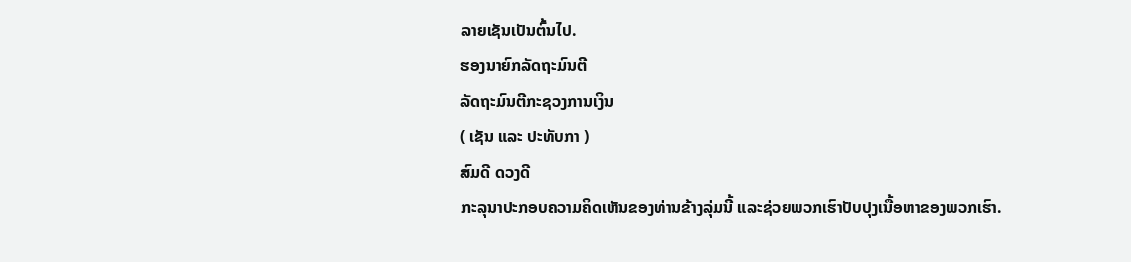ລາຍເຊັນເປັນຕົ້ນໄປ.
ຮອງນາຍົກລັດຖະມົນຕີ
ລັດຖະມົນຕີກະຊວງການເງິນ
( ເຊັນ ແລະ ປະທັບກາ )
ສົມດີ ດວງດີ
ກະລຸນາປະກອບຄວາມຄິດເຫັນຂອງທ່ານຂ້າງລຸ່ມນີ້ ແລະຊ່ວຍພວກເຮົາປັບປຸງເນື້ອຫາຂອງພວກເຮົາ.